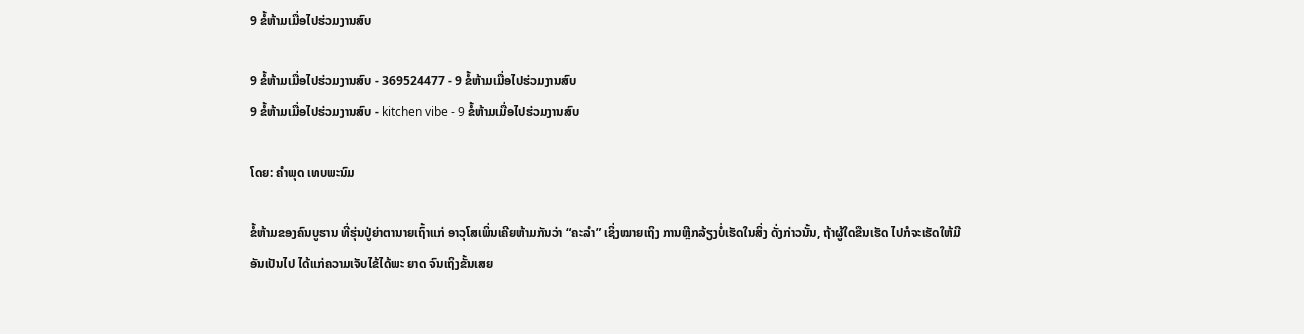9 ຂໍ້ຫ້າມເມື່ອໄປຮ່ວມງານສົບ

9 ຂໍ້ຫ້າມເມື່ອໄປຮ່ວມງານສົບ - 369524477 - 9 ຂໍ້ຫ້າມເມື່ອໄປຮ່ວມງານສົບ
9 ຂໍ້ຫ້າມເມື່ອໄປຮ່ວມງານສົບ - kitchen vibe - 9 ຂໍ້ຫ້າມເມື່ອໄປຮ່ວມງານສົບ

ໂດຍ: ຄຳພຸດ ເທບພະນົມ

ຂໍ້ຫ້າມຂອງຄົນບູຮານ ທີ່ຮຸ່ນປູ່ຍ່າຕານາຍເຖົ້າແກ່ ອາວຸໂສເພິ່ນເຄີຍຫ້າມກັນວ່າ “ຄະລຳ” ເຊິ່ງໝາຍເຖິງ ການຫຼີກລ້ຽງບໍ່ເຮັດໃນສິ່ງ ດັ່ງກ່າວນັ້ນ, ຖ້າຜູ້ໃດຂືນເຮັດ ໄປກໍຈະເຮັດໃຫ້ມີອັນເປັນໄປ ໄດ້ແກ່ຄວາມເຈັບໄຂ້ໄດ້ພະ ຍາດ ຈົນເຖິງຂັ້ນເສຍ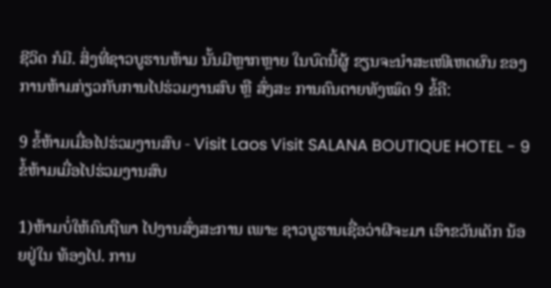ຊີວິດ ກໍມີ. ສິ່ງທີ່ຊາວບູຮານຫ້າມ ນັ້ນມີຫຼາກຫຼາຍ ໃນບົດນີ້ຜູ້ ຂຽນຈະນຳສະເໜີເຫດຜົນ ຂອງການຫ້າມກ່ຽວກັບການໄປຮ່ວມງານສົບ ຫຼື ສົ່ງສະ ການຄົນຕາຍທັງໝົດ 9 ຂໍ້ຄື:

9 ຂໍ້ຫ້າມເມື່ອໄປຮ່ວມງານສົບ - Visit Laos Visit SALANA BOUTIQUE HOTEL - 9 ຂໍ້ຫ້າມເມື່ອໄປຮ່ວມງານສົບ

1)ຫ້າມບໍ່ໃຫ້ຄົນຖືພາ ໄປງານສົ່ງສະການ ເພາະ ຊາວບູຮານເຊື່ອວ່າຜີຈະມາ ເອົາຂວັນເດັກ ນ້ອຍຢູ່ໃນ ທ້ອງໄປ. ການ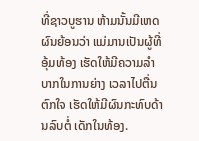ທີ່ຊາວບູຮານ ຫ້າມນັ້ນມີເຫດ ຜົນຍ້ອນວ່າ ແມ່ມານເປັນຜູ້ທີ່ອຸ້ມທ້ອງ ເຮັດໃຫ້ມີຄວາມລຳບາກໃນການຍ່າງ ເວລາໄປຕື່ນຕົກໃຈ ເຮັດໃຫ້ມີຜົນກະທົບດ້ານລົບຕໍ່ ເດັກໃນທ້ອງ.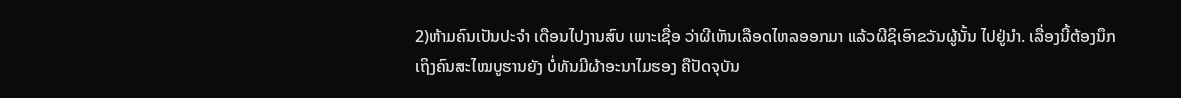2)ຫ້າມຄົນເປັນປະຈຳ ເດືອນໄປງານສົບ ເພາະເຊື່ອ ວ່າຜີເຫັນເລືອດໄຫລອອກມາ ແລ້ວຜີຊິເອົາຂວັນຜູ້ນັ້ນ ໄປຢູ່ນຳ. ເລື່ອງນີ້ຕ້ອງນຶກ   ເຖິງຄົນສະໄໝບູຮານຍັງ ບໍ່ທັນມີຜ້າອະນາໄມຮອງ ຄືປັດຈຸບັນ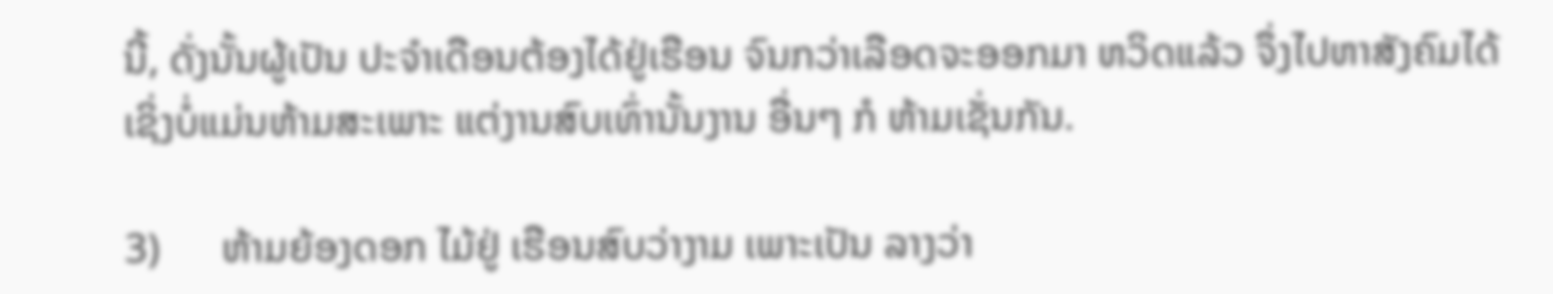ນີ້, ດັ່ງນັ້ນຜູ້ເປັນ ປະຈຳເດືອນຕ້ອງໄດ້ຢູ່ເຮືອນ ຈົນກວ່າເລືອດຈະອອກມາ ຫວິດແລ້ວ ຈຶ່ງໄປຫາສັງຄົມໄດ້ ເຊິ່ງບໍ່ແມ່ນຫ້າມສະເພາະ ແຕ່ງານສົບເທົ່ານັ້ນງານ ອື່ນໆ ກໍ ຫ້າມເຊັ່ນກັນ.

3)      ຫ້າມຍ້ອງດອກ ໄມ້ຢູ່ ເຮືອນສົບວ່າງາມ ເພາະເປັນ ລາງວ່າ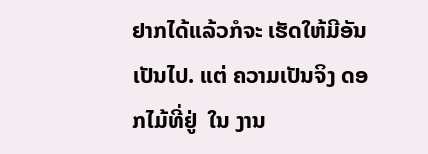ຢາກໄດ້ແລ້ວກໍຈະ ເຮັດໃຫ້ມີອັນເປັນໄປ. ແຕ່ ຄວາມເປັນຈິງ ດອກໄມ້ທີ່ຢູ່  ໃນ ງານ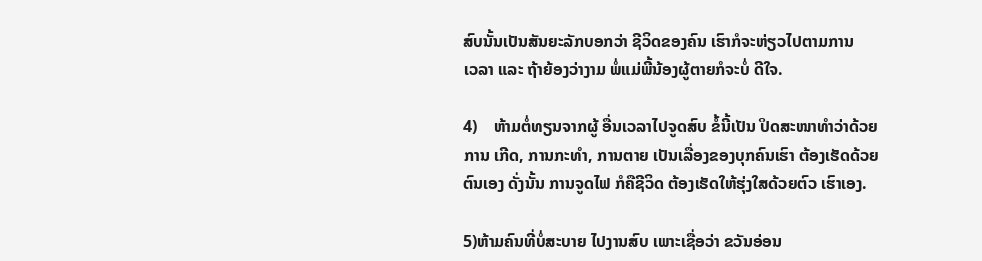ສົບນັ້ນເປັນສັນຍະລັກບອກວ່າ ຊີວິດຂອງຄົນ ເຮົາກໍຈະຫ່ຽວໄປຕາມການ   ເວລາ ແລະ ຖ້າຍ້ອງວ່າງາມ ພໍ່ແມ່ພີ້ນ້ອງຜູ້ຕາຍກໍຈະບໍ່ ດີໃຈ.

4)    ຫ້າມຕໍ່ທຽນຈາກຜູ້ ອື່ນເວລາໄປຈູດສົບ ຂໍ້ນີ້ເປັນ ປິດສະໜາທຳວ່າດ້ວຍ ການ ເກີດ, ການກະທຳ, ການຕາຍ ເປັນເລື່ອງຂອງບຸກຄົນເຮົາ ຕ້ອງເຮັດດ້ວຍຕົນເອງ ດັ່ງນັ້ນ ການຈູດໄຟ ກໍຄືຊີວິດ ຕ້ອງເຮັດໃຫ້ຮຸ່ງໃສດ້ວຍຕົວ ເຮົາເອງ.

5)ຫ້າມຄົນທີ່ບໍ່ສະບາຍ ໄປງານສົບ ເພາະເຊື່ອວ່າ ຂວັນອ່ອນ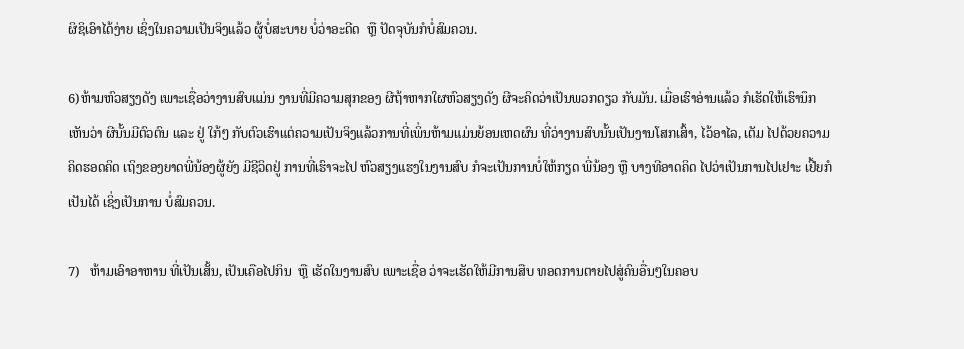ຜິຊິເອົາໄດ້ງ່າຍ ເຊິ່ງໃນຄວາມເປັນຈິງແລ້ວ ຜູ້ບໍ່ສະບາຍ ບໍ່ວ່າອະດີດ  ຫຼື ປັດຈຸບັນກໍບໍ່ສົມຄວນ.

6)ຫ້າມຫົວສຽງດັງ ເພາະເຊື່ອວ່າງານສົບແມ່ນ ງານທີ່ມີຄວາມສຸກຂອງ ຜີຖ້າຫາກໃຜຫົວສຽງດັງ ຜີຈະຄິດວ່າເປັນພວກດຽວ ກັບມັນ. ເມື່ອເຮົາອ່ານແລ້ວ ກໍເຮັດໃຫ້ເຮົານຶກເຫັນວ່າ ຜີນັ້ນມີຕົວຕົນ ແລະ ຢູ່ ໃກ້ໆ ກັບຕົວເຮົາແຕ່ຄວາມເປັນຈິງແລ້ວການທີ່ເພິ່ນຫ້າມແມ່ນຍ້ອນເຫດຜົນ ທີ່ວ່າງານສົບນັ້ນເປັນງານໂສກເສົ້າ, ໄວ້ອາໄລ, ເຕັມ ໄປດ້ວຍຄວາມຄິດຮອດຄິດ ເຖິງຂອງຍາດພີ່ນ້ອງຜູ້ຍັງ ມີຊີວິດຢູ່ ການທີ່ເຮົາຈະໄປ ຫົວສຽງແຮງໃນງານສົບ ກໍຈະເປັນການບໍ່ໃຫ້ກຽດ ພີ່ນ້ອງ ຫຼື ບາງທີອາດຄິດ ໄປວ່າເປັນການໄປເຢາະ ເຢີ້ຍກໍເປັນໄດ້ ເຊິ່ງເປັນການ ບໍ່ສົມຄວນ.

7)   ຫ້າມເອົາອາຫານ ທີ່ເປັນເສັ້ນ, ເປັນເຄືອໄປກິນ  ຫຼື ເຮັດໃນງານສົບ ເພາະເຊື່ອ ວ່າຈະເຮັດໃຫ້ມີການສືບ ທອດການຕາຍໄປສູ່ຄົນອື່ນໆໃນຄອບ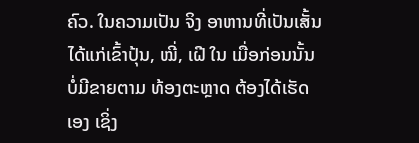ຄົວ. ໃນຄວາມເປັນ ຈິງ ອາຫານທີ່ເປັນເສັ້ນ ໄດ້ແກ່ເຂົ້າປຸ້ນ, ໝີ່, ເຝີ ໃນ ເມື່ອກ່ອນນັ້ນບໍ່ມີຂາຍຕາມ ທ້ອງຕະຫຼາດ ຕ້ອງໄດ້ເຮັດ ເອງ ເຊິ່ງ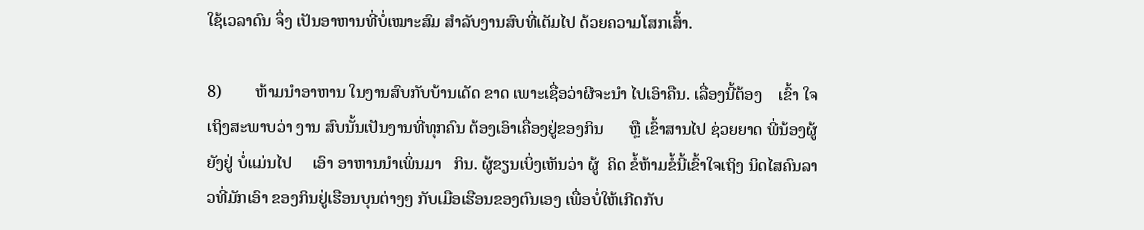ໃຊ້ເວລາດົນ ຈຶ່ງ ເປັນອາຫານທີ່ບໍ່ເໝາະສົມ ສຳລັບງານສົບທີ່ເຕັມໄປ ດ້ວຍຄວາມໂສກເສົ້າ.

8)        ຫ້າມນໍາອາຫານ ໃນງານສົບກັບບ້ານເດັດ ຂາດ ເພາະເຊື່ອວ່າຜີຈະນຳ ໄປເອົາຄືນ. ເລື່ອງນີ້ຕ້ອງ    ເຂົ້າ ໃຈເຖິງສະພາບວ່າ ງານ ສົບນັ້ນເປັນງານທີ່ທຸກຄົນ ຕ້ອງເອົາເຄື່ອງຢູ່ຂອງກິນ      ຫຼື ເຂົ້າສານໄປ ຊ່ວຍຍາດ ພີ່ນ້ອງຜູ້ຍັງຢູ່ ບໍ່ແມ່ນໄປ     ເອົາ ອາຫານນຳເພິ່ນມາ   ກິນ. ຜູ້ຂຽນເບິ່ງເຫັນວ່າ ຜູ້  ຄິດ ຂໍ້ຫ້າມຂໍ້ນີ້ເຂົ້າໃຈເຖິງ ນິດໄສຄົນລາວທີ່ມັກເອົາ ຂອງກິນຢູ່ເຮືອນບຸນຕ່າງໆ ກັບເມືອເຮືອນຂອງຕົນເອງ ເພື່ອບໍ່ໃຫ້ເກີດກັບ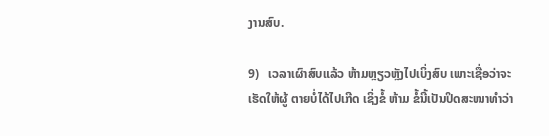ງານສົບ.

9)   ເວລາເຜົາສົບແລ້ວ ຫ້າມຫຼຽວຫຼັງໄປເບິ່ງສົບ ເພາະເຊື່ອວ່າຈະເຮັດໃຫ້ຜູ້ ຕາຍບໍ່ໄດ້ໄປເກີດ ເຊິ່ງຂໍ້ ຫ້າມ ຂໍ້ນີ້ເປັນປິດສະໜາທຳວ່າ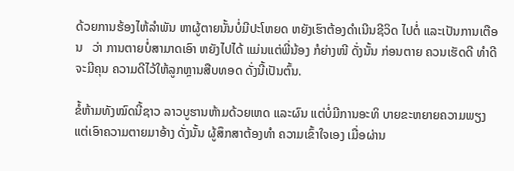ດ້ວຍການຮ້ອງໄຫ້ລຳພັນ ຫາຜູ້ຕາຍນັ້ນບໍ່ມີປະໂຫຍດ ຫຍັງເຮົາຕ້ອງດຳເນີນຊີວິດ ໄປຕໍ່ ແລະເປັນການເຕືອນ   ວ່າ ການຕາຍບໍ່ສາມາດເອົາ ຫຍັງໄປໄດ້ ແມ່ນແຕ່ພີ່ນ້ອງ ກໍຍ່າງໜີ ດັ່ງນັ້ນ ກ່ອນຕາຍ ຄວນເຮັດດີ ທຳດີ ຈະມີຄຸນ ຄວາມດີໄວ້ໃຫ້ລູກຫຼານສືບທອດ ດັ່ງນີ້ເປັນຕົ້ນ.

ຂໍ້ຫ້າມທັງໝົດນີ້ຊາວ ລາວບູຮານຫ້າມດ້ວຍເຫດ ແລະຜົນ ແຕ່ບໍ່ມີການອະທິ ບາຍຂະຫຍາຍຄວາມພຽງ ແຕ່ເອົາຄວາມຕາຍມາອ້າງ ດັ່ງນັ້ນ ຜູ້ສຶກສາຕ້ອງທຳ ຄວາມເຂົ້າໃຈເອງ ເມື່ອຜ່ານ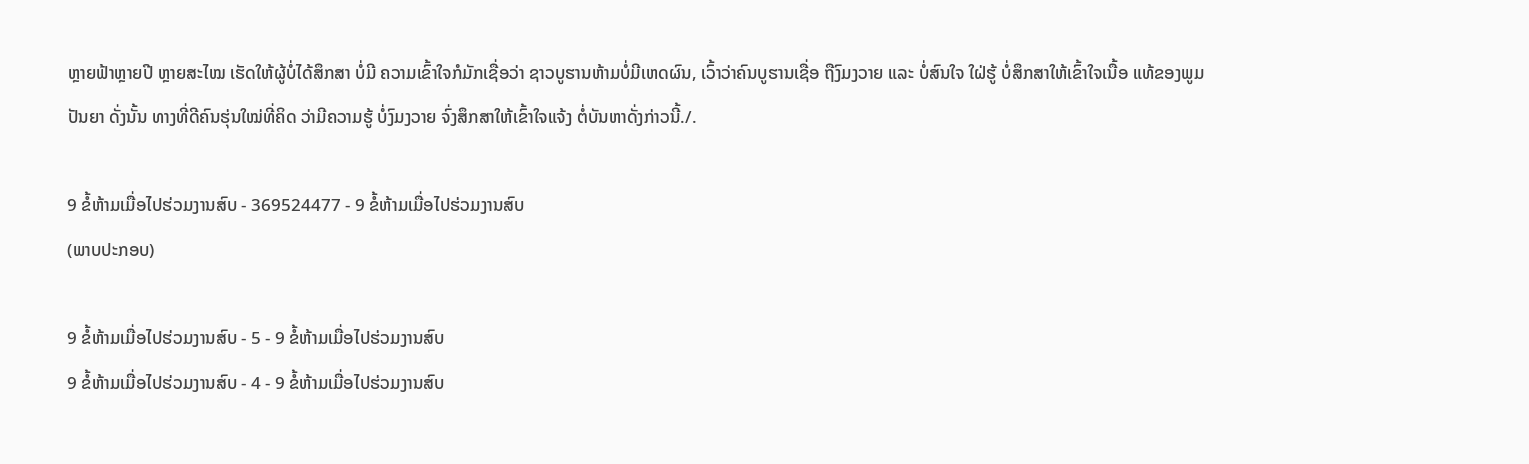ຫຼາຍຟ້າຫຼາຍປີ ຫຼາຍສະໄໝ ເຮັດໃຫ້ຜູ້ບໍ່ໄດ້ສຶກສາ ບໍ່ມີ ຄວາມເຂົ້າໃຈກໍມັກເຊື່ອວ່າ ຊາວບູຮານຫ້າມບໍ່ມີເຫດຜົນ, ເວົ້າວ່າຄົນບູຮານເຊື່ອ ຖືງົມງວາຍ ແລະ ບໍ່ສົນໃຈ ໃຝ່ຮູ້ ບໍ່ສຶກສາໃຫ້ເຂົ້າໃຈເນື້ອ ແທ້ຂອງພູມປັນຍາ ດັ່ງນັ້ນ ທາງທີ່ດີຄົນຮຸ່ນໃໝ່ທີ່ຄິດ ວ່າມີຄວາມຮູ້ ບໍ່ງົມງວາຍ ຈົ່ງສຶກສາໃຫ້ເຂົ້າໃຈແຈ້ງ ຕໍ່ບັນຫາດັ່ງກ່າວນີ້./.

9 ຂໍ້ຫ້າມເມື່ອໄປຮ່ວມງານສົບ - 369524477 - 9 ຂໍ້ຫ້າມເມື່ອໄປຮ່ວມງານສົບ
(ພາບປະກອບ)

9 ຂໍ້ຫ້າມເມື່ອໄປຮ່ວມງານສົບ - 5 - 9 ຂໍ້ຫ້າມເມື່ອໄປຮ່ວມງານສົບ
9 ຂໍ້ຫ້າມເມື່ອໄປຮ່ວມງານສົບ - 4 - 9 ຂໍ້ຫ້າມເມື່ອໄປຮ່ວມງານສົບ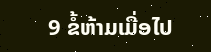9 ຂໍ້ຫ້າມເມື່ອໄປ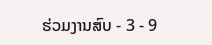ຮ່ວມງານສົບ - 3 - 9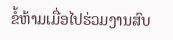ຂໍ້ຫ້າມເມື່ອໄປຮ່ວມງານສົບ